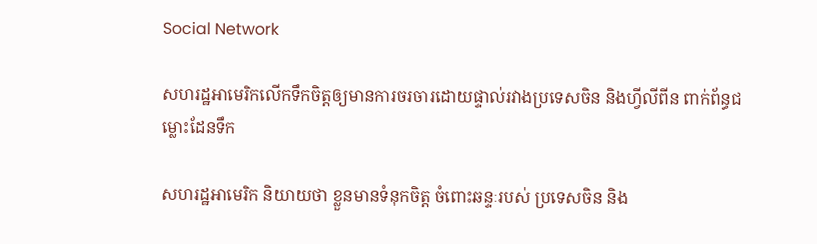Social Network

សហរដ្ឋអាមេរិកលើកទឹកចិត្តឲ្យមានការចរចារដោយផ្ទាល់រវាងប្រទេសចិន និងហ្វីលីពីន ពាក់ព័ន្ធជម្លោះដែនទឹក

សហរដ្ឋអាមេរិក និយាយថា ខ្លួនមានទំនុកចិត្ត ចំពោះឆន្ទៈរបស់ ប្រទេសចិន និង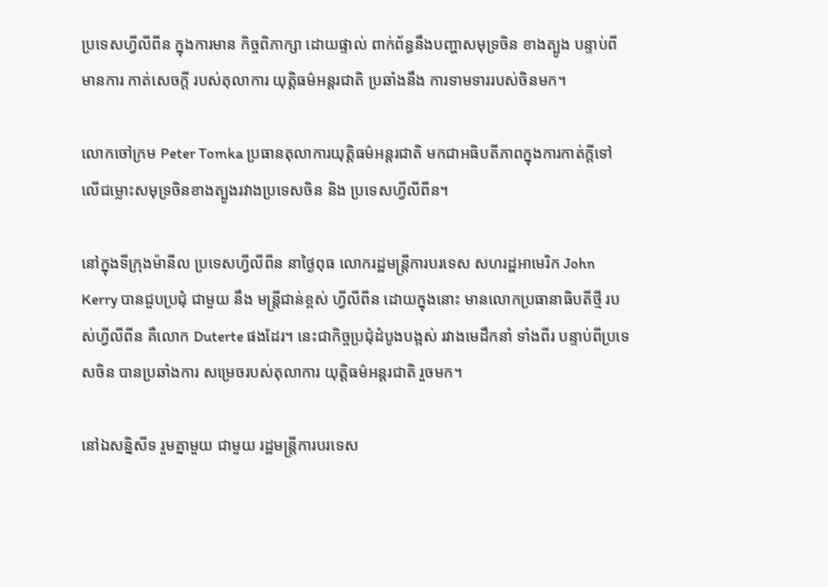ប្រទេសហ្វីលីពីន ក្នុងការមាន កិច្ចពិភាក្សា ដោយផ្ទាល់ ពាក់ព័ន្ធនឹងបញ្ហាសមុទ្រចិន ខាងត្បូង បន្ទាប់ពី មានការ កាត់សេចក្តី របស់តុលាការ យុត្តិធម៌អន្តរជាតិ ប្រឆាំងនឹង ការទាមទាររបស់ចិនមក។

លោកចៅក្រម Peter Tomka ប្រធានតុលាការយុត្តិធម៌អន្តរជាតិ មកជាអធិបតីភាពក្នុងការកាត់ក្តីទៅលើជម្លោះសមុទ្រចិនខាងត្បូងរវាងប្រទេសចិន និង ប្រទេសហ្វីលីពីន។

នៅក្នុងទីក្រុងម៉ានីល ប្រទេសហ្វីលីពីន នាថ្ងៃពុធ លោករដ្ឋមន្ត្រីការបរទេស សហរដ្ឋអាមេរិក John Kerry បានជួបប្រជុំ ជាមួយ នឹង មន្ត្រីជាន់ខ្ពស់ ហ្វីលីពីន ដោយក្នុងនោះ មានលោកប្រធានាធិបតីថ្មី របស់ហ្វីលីពីន គឺលោក Duterte ផងដែរ។ នេះជាកិច្ចប្រជុំដំបូងបង្អស់ រវាងមេដឹកនាំ ទាំងពីរ បន្ទាប់ពីប្រទេសចិន បានប្រឆាំងការ សម្រេចរបស់តុលាការ យុត្តិធម៌អន្តរជាតិ រួចមក។

នៅឯសន្និសីទ រួមគ្នាមួយ ជាមួយ រដ្ឋមន្ត្រីការបរទេស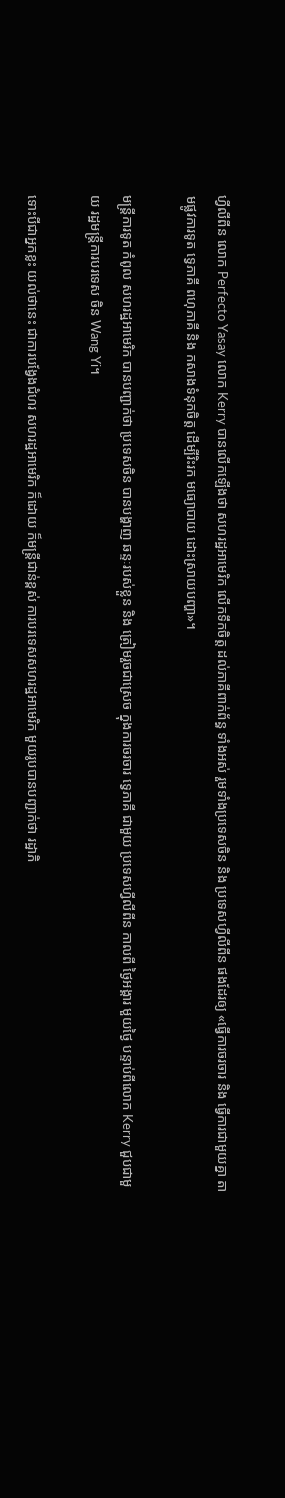ហ្វីលីពីន លោក Perfecto Yasay លោក Kerry បានលើកឡើងថា សហរដ្ឋអាមេរិក លើកទឹកចិត្ត ដល់ភាគីពាក់ព័ន្ធ ទាំងអស់ រួមទាំងប្រទេសចិន និង ប្រទេសហ្វីលីពីន ផងដែរឲ្យ «ធ្វើការចរចារ និង ធ្វើការជាមួយគ្នា តាមផ្លូវការទូត ទ្វេភាគី ពហុភាគី និង កសាងទំនុកចិត្ត ដើម្បីរិះរក មធ្យោបាយ ដោះស្រាយបញ្ហា‍»។

មន្ត្រីការទូត កំពូល សហរដ្ឋអាមេរិក បានបញ្ជាក់ថា ប្រទេសចិន បានបង្ហាញ ឆន្ទៈរបស់ខ្លួន និង ត្រៀមរួចជាស្រេច ក្នុងការចរចារ ទ្វេភាគី ជាមួយ ប្រទេសហ្វីលីពីន កាលពី ថ្ងៃអង្គារ មួយថ្ងៃ បន្ទាប់ពីលោក Kerry ជួបជាមួយ រដ្ឋមន្ត្រីការបរទេស ចិន Wang Yi។

ទោះបីជាអ្នកខ្លះ យល់ថានេះ ជាការបង្វែងជំហរ សហរដ្ឋអាមេរិក ក៏ដោយ ក៏មន្ត្រីជាន់ខ្ពស់ ការបរទេសសហរដ្ឋអាមេរិក មួយរូបបានបញ្ជាក់ថា រដ្ឋាភិ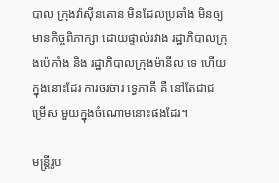បាល ក្រុងវ៉ាស៊ីនតោន មិនដែលប្រឆាំង មិនឲ្យមានកិច្ចពិភាក្សា ដោយផ្ទាល់រវាង រដ្ឋាភិបាលក្រុងប៉េកាំង និង រដ្ឋាភិបាលក្រុងម៉ានីល ទេ ហើយក្នុងនោះដែរ ការចរចារ ទ្វេភាគី គឺ នៅតែជាជម្រើស មួយក្នុងចំណោមនោះផងដែរ។

មន្ត្រីរូប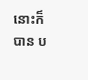នោះក៏បាន ប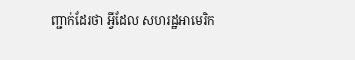ញ្ជាក់ដែរថា អ្វីដែល សហរដ្ឋអាមេរិក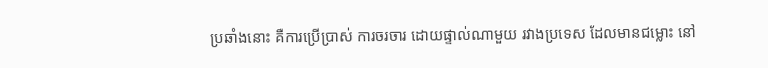ប្រឆាំងនោះ គឺការប្រើប្រាស់ ការចរចារ ដោយផ្ទាល់ណាមួយ រវាងប្រទេស ដែលមានជម្លោះ នៅ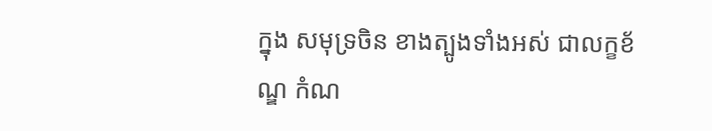ក្នុង សមុទ្រចិន ខាងត្បូងទាំងអស់ ជាលក្ខខ័ណ្ឌ កំណ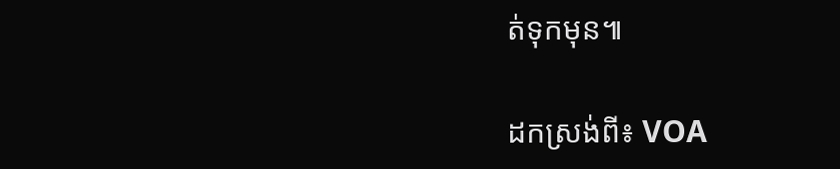ត់ទុកមុន៕

ដកស្រង់ពី៖ VOA